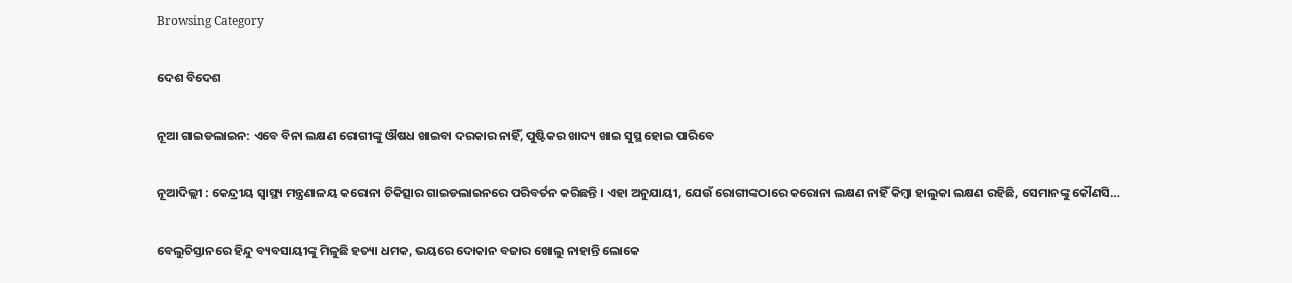Browsing Category

ଦେଶ ବିଦେଶ

ନୂଆ ଗାଇଡଲାଇନ: ଏବେ ବିନା ଲକ୍ଷଣ ରୋଗୀଙ୍କୁ ଔଷଧ ଖାଇବା ଦରକାର ନାହିଁ, ପୁଷ୍ଟିକର ଖାଦ୍ୟ ଖାଇ ସୁସ୍ଥ ହୋଇ ପାରିବେ

ନୂଆଦିଲ୍ଲୀ : କେନ୍ଦ୍ରୀୟ ସ୍ୱାସ୍ଥ୍ୟ ମନ୍ତ୍ରଣାଳୟ କରୋନା ଚିକିତ୍ସାର ଗାଇଡଲାଇନରେ ପରିବର୍ତନ କରିଛନ୍ତି । ଏହା ଅନୁଯାୟୀ, ଯେଉଁ ରୋଗୀଙ୍କଠାରେ କରୋନା ଲକ୍ଷଣ ନାହିଁ କିମ୍ବା ହାଲୁକା ଲକ୍ଷଣ ରହିଛି, ସେମାନଙ୍କୁ କୌଣସି…

ବେଲୁଚିସ୍ତାନରେ ହିନ୍ଦୁ ବ୍ୟବସାୟୀଙ୍କୁ ମିଳୁଛି ହତ୍ୟା ଧମକ, ଭୟରେ ଦୋକାନ ବଜାର ଖୋଲୁ ନାହାନ୍ତି ଲୋକେ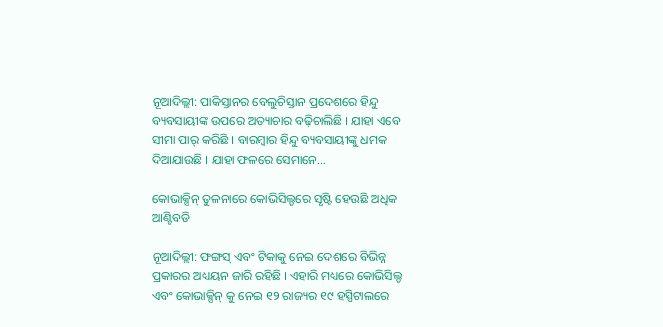ନୂଆଦିଲ୍ଲୀ: ପାକିସ୍ତାନର ବେଲୁଚିସ୍ତାନ ପ୍ରଦେଶରେ ହିନ୍ଦୁ ବ୍ୟବସାୟୀଙ୍କ ଉପରେ ଅତ୍ୟାଚାର ବଢ଼ିଚାଲିଛି । ଯାହା ଏବେ ସୀମା ପାର୍ କରିଛି । ବାରମ୍ବାର ହିନ୍ଦୁ ବ୍ୟବସାୟୀଙ୍କୁ ଧମକ ଦିଆଯାଉଛି । ଯାହା ଫଳରେ ସେମାନେ…

କୋଭାକ୍ସିନ୍ ତୁଳନାରେ କୋଭିସିଲ୍ଡରେ ସୃଷ୍ଟି ହେଉଛି ଅଧିକ ଆଣ୍ଟିବଡି

ନୂଆଦିଲ୍ଲୀ: ଫଙ୍ଗସ୍ ଏବଂ ଟିକାକୁ ନେଇ ଦେଶରେ ବିଭିନ୍ନ ପ୍ରକାରର ଅଧ୍ୟୟନ ଜାରି ରହିଛି । ଏହାରି ମଧ୍ୟରେ କୋଭିସିଲ୍ଡ ଏବଂ କୋଭାକ୍ସିନ୍ କୁ ନେଇ ୧୨ ରାଜ୍ୟର ୧୯ ହସ୍ପିଟାଲରେ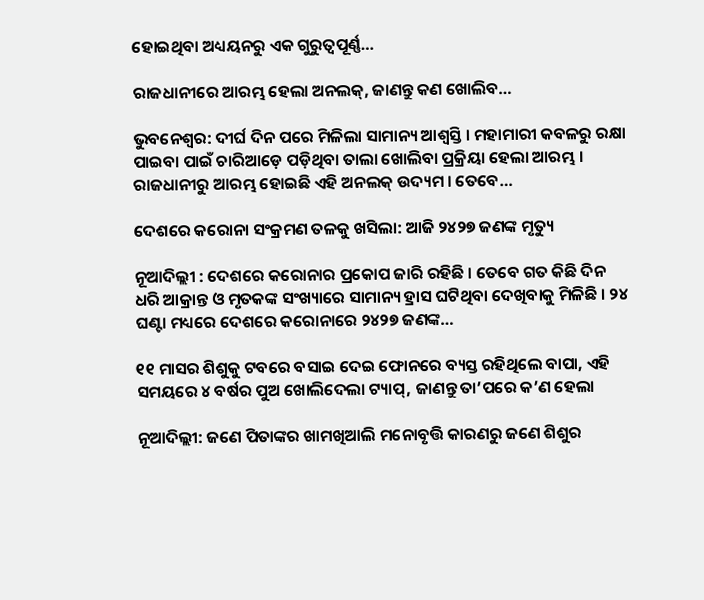ହୋଇଥିବା ଅଧ୍ୟୟନରୁ ଏକ ଗୁରୁତ୍ୱପୂର୍ଣ୍ଣ…

ରାଜଧାନୀରେ ଆରମ୍ଭ ହେଲା ଅନଲକ୍, ଜାଣନ୍ତୁ କଣ ଖୋଲିବ…

ଭୁବନେଶ୍ୱର: ଦୀର୍ଘ ଦିନ ପରେ ମିଳିଲା ସାମାନ୍ୟ ଆଶ୍ୱସ୍ତି । ମହାମାରୀ କବଳରୁ ରକ୍ଷା ପାଇବା ପାଇଁ ଚାରିଆଡ଼େ ପଡ଼ିଥିବା ତାଲା ଖୋଲିବା ପ୍ରକ୍ରିୟା ହେଲା ଆରମ୍ଭ । ରାଜଧାନୀରୁ ଆରମ୍ଭ ହୋଇଛି ଏହି ଅନଲକ୍ ଉଦ୍ୟମ । ତେବେ…

ଦେଶରେ କରୋନା ସଂକ୍ରମଣ ତଳକୁ ଖସିଲା: ଆଜି ୨୪୨୭ ଜଣଙ୍କ ମୃତ୍ୟୁ

ନୂଆଦିଲ୍ଲୀ : ଦେଶରେ କରୋନାର ପ୍ରକୋପ ଜାରି ରହିଛି । ତେବେ ଗତ କିଛି ଦିନ ଧରି ଆକ୍ରାନ୍ତ ଓ ମୃତକଙ୍କ ସଂଖ୍ୟାରେ ସାମାନ୍ୟ ହ୍ରାସ ଘଟିଥିବା ଦେଖିବାକୁ ମିଳିଛି । ୨୪ ଘଣ୍ଟା ମଧ୍ୟରେ ଦେଶରେ କରୋନାରେ ୨୪୨୭ ଜଣଙ୍କ…

୧୧ ମାସର ଶିଶୁକୁ ଟବରେ ବସାଇ ଦେଇ ଫୋନରେ ବ୍ୟସ୍ତ ରହିଥିଲେ ବାପା, ଏହି ସମୟରେ ୪ ବର୍ଷର ପୁଅ ଖୋଲିଦେଲା ଟ୍ୟାପ୍, ଜାଣନ୍ତୁ ତା’ପରେ କ’ଣ ହେଲା

ନୂଆଦିଲ୍ଲୀ: ଜଣେ ପିତାଙ୍କର ଖାମଖିଆଲି ମନୋବୃତ୍ତି କାରଣରୁ ଜଣେ ଶିଶୁର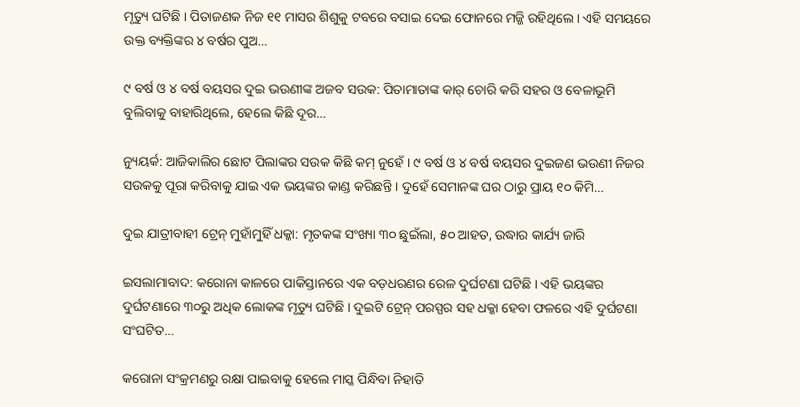ମୃତ୍ୟୁ ଘଟିଛି । ପିତାଜଣକ ନିଜ ୧୧ ମାସର ଶିଶୁକୁ ଟବରେ ବସାଇ ଦେଇ ଫୋନରେ ମଜ୍ଜି ରହିଥିଲେ । ଏହି ସମୟରେ ଉକ୍ତ ବ୍ୟକ୍ତିଙ୍କର ୪ ବର୍ଷର ପୁଅ…

୯ ବର୍ଷ ଓ ୪ ବର୍ଷ ବୟସର ଦୁଇ ଭଉଣୀଙ୍କ ଅଜବ ସଉକ: ପିତାମାତାଙ୍କ କାର୍ ଚୋରି କରି ସହର ଓ ବେଳାଭୂମି ବୁଲିବାକୁ ବାହାରିଥିଲେ, ହେଲେ କିଛି ଦୂର…

ନ୍ୟୁୟର୍କ: ଆଜିକାଲିର ଛୋଟ ପିଲାଙ୍କର ସଉକ କିଛି କମ୍ ନୁହେଁ । ୯ ବର୍ଷ ଓ ୪ ବର୍ଷ ବୟସର ଦୁଇଜଣ ଭଉଣୀ ନିଜର ସଉକକୁ ପୂରା କରିବାକୁ ଯାଇ ଏକ ଭୟଙ୍କର କାଣ୍ଡ କରିଛନ୍ତି । ଦୁହେଁ ସେମାନଙ୍କ ଘର ଠାରୁ ପ୍ରାୟ ୧୦ କିମି…

ଦୁଇ ଯାତ୍ରୀବାହୀ ଟ୍ରେନ୍ ମୁହାଁମୁହିଁ ଧକ୍କା: ମୃତକଙ୍କ ସଂଖ୍ୟା ୩୦ ଛୁଇଁଲା, ୫୦ ଆହତ, ଉଦ୍ଧାର କାର୍ଯ୍ୟ ଜାରି

ଇସଲାମାବାଦ: କରୋନା କାଳରେ ପାକିସ୍ତାନରେ ଏକ ବଡ଼ଧରଣର ରେଳ ଦୁର୍ଘଟଣା ଘଟିଛି । ଏହି ଭୟଙ୍କର ଦୁର୍ଘଟଣାରେ ୩୦ରୁ ଅଧିକ ଲୋକଙ୍କ ମୃତ୍ୟୁ ଘଟିଛି । ଦୁଇଟି ଟ୍ରେନ୍ ପରସ୍ପର ସହ ଧକ୍କା ହେବା ଫଳରେ ଏହି ଦୁର୍ଘଟଣା ସଂଘଟିତ…

କରୋନା ସଂକ୍ରମଣରୁ ରକ୍ଷା ପାଇବାକୁ ହେଲେ ମାସ୍କ ପିନ୍ଧିବା ନିହାତି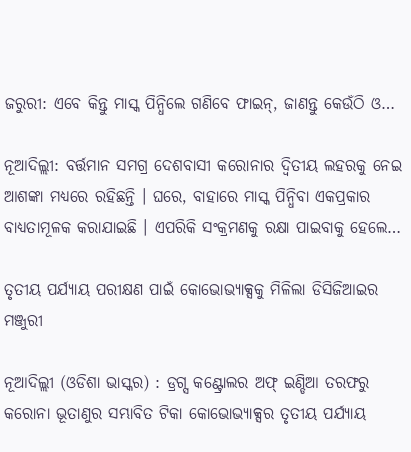ଜରୁରୀ: ଏବେ କିନ୍ତୁ ମାସ୍କ ପିନ୍ଧିଲେ ଗଣିବେ ଫାଇନ୍, ଜାଣନ୍ତୁ କେଉଁଠି ଓ…

ନୂଆଦିଲ୍ଲୀ: ବର୍ତ୍ତମାନ ସମଗ୍ର ଦେଶବାସୀ କରୋନାର ଦ୍ୱିତୀୟ ଲହରକୁ ନେଇ ଆଶଙ୍କା ମଧ୍ୟରେ ରହିଛନ୍ତି । ଘରେ, ବାହାରେ ମାସ୍କ ପିନ୍ଧିବା ଏକପ୍ରକାର ବାଧ୍ୟତାମୂଳକ କରାଯାଇଛି । ଏପରିକି ସଂକ୍ରମଣକୁ ରକ୍ଷା ପାଇବାକୁ ହେଲେ…

ତୃତୀୟ ପର୍ଯ୍ୟାୟ ପରୀକ୍ଷଣ ପାଇଁ କୋଭୋଭ୍ୟାକ୍ସକୁ ମିଳିଲା ଡିସିଜିଆଇର ମଞ୍ଜୁରୀ

ନୂଆଦିଲ୍ଲୀ (ଓଡିଶା ଭାସ୍କର) : ଡ୍ରଗ୍ସ କଣ୍ଟ୍ରୋଲର ଅଫ୍‌ ଇଣ୍ଡିଆ ତରଫରୁ କରୋନା ଭୂତାଣୁର ସମ୍ଭାବିତ ଟିକା କୋଭୋଭ୍ୟାକ୍ସର ତୃତୀୟ ପର୍ଯ୍ୟାୟ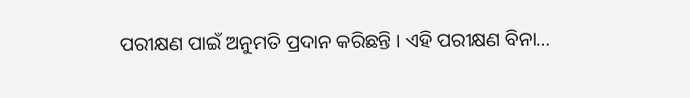ପରୀକ୍ଷଣ ପାଇଁ ଅନୁମତି ପ୍ରଦାନ କରିଛନ୍ତି । ଏହି ପରୀକ୍ଷଣ ବିନା…